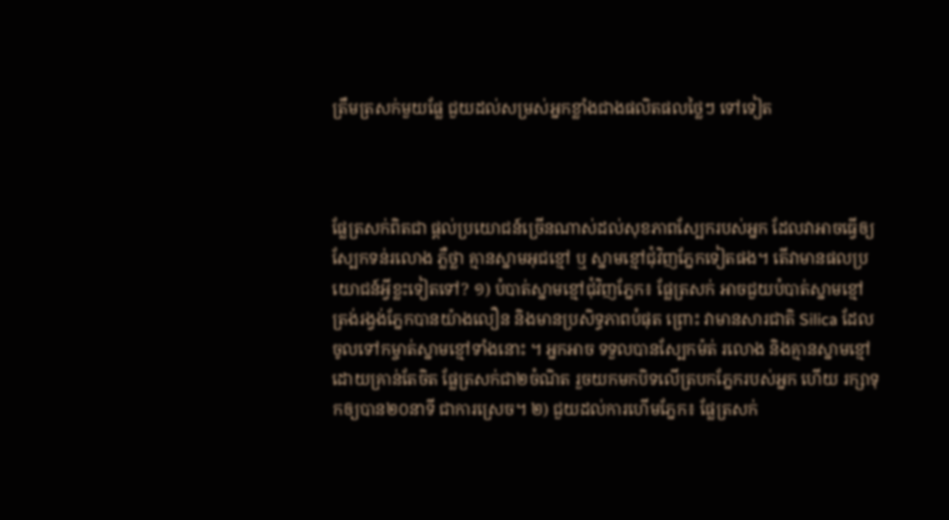ត្រឹមត្រសក់មួយផ្លែ ជួយដល់សម្រស់អ្នកខ្លាំងជាងផលិតផលថ្លៃៗ ទៅទៀត



ផ្លែត្រសក់ពិតជា ផ្ដល់ប្រយោជន៍ច្រើនណាស់ដល់សុខភាពស្បែករបស់អ្នក ដែលវាអាចធ្វើឲ្យស្បែកទន់រលោង ភ្លឺថ្លា គ្មានស្នាមអុជខ្មៅ ឬ ស្នាមខ្មៅជុំវិញភ្នែកទៀតផង។ តើវាមានផលប្រយោជន៍អ្វីខ្លះទៀតទៅ? ១) បំបាត់ស្នាមខ្មៅជុំវិញភ្នែក៖ ផ្លែត្រសក់ អាចជួយបំបាត់ស្នាមខ្មៅ ត្រង់រង្វង់ភ្នែកបានយ៉ាងលឿន និងមានប្រសិទ្ធភាពបំផុត ព្រោះ វាមានសារជាតិ Silica ដែលចូលទៅកម្ចាត់ស្នាមខ្មៅទាំងនោះ ។ អ្នកអាច ទទួលបានស្បែកម៉ត់ រលោង និងគ្មានស្នាមខ្មៅ ដោយគ្រាន់តែចិត ផ្លែត្រសក់ជា២ចំណិត រួចយកមកបិទលើត្របកភ្នែករបស់អ្នក ហើយ រក្សាទុកឲ្យបាន២០នាទី ជាការស្រេច។ ២) ជួយដល់ការហើមភ្នែក៖ ផ្លែត្រសក់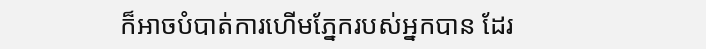ក៏អាចបំបាត់ការហើមភ្នែករបស់អ្នកបាន ដែរ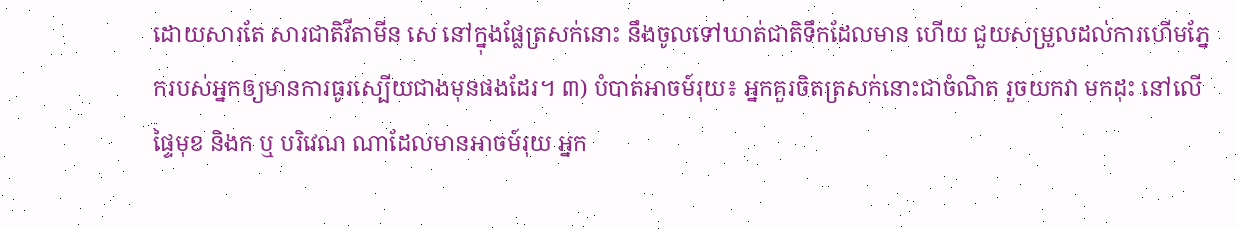ដោយសារតែ សារជាតិវីតាមីន សេ នៅក្នុងផ្លែត្រសក់នោះ នឹងចូលទៅឃាត់ជាតិទឹកដែលមាន ហើយ ជួយសម្រួលដល់ការហើមភ្នែករបស់អ្នកឲ្យមានការធូរស្បើយជាងមុនផងដែរ។ ៣) បំបាត់អាចម៍រុយ៖ អ្នកគួរចិតត្រសក់នោះជាចំណិត រួចយកវា មកដុះ នៅលើផ្ទៃមុខ និងក ឬ បរិវេណ ណាដែលមានអាចម៍រុយ អ្នក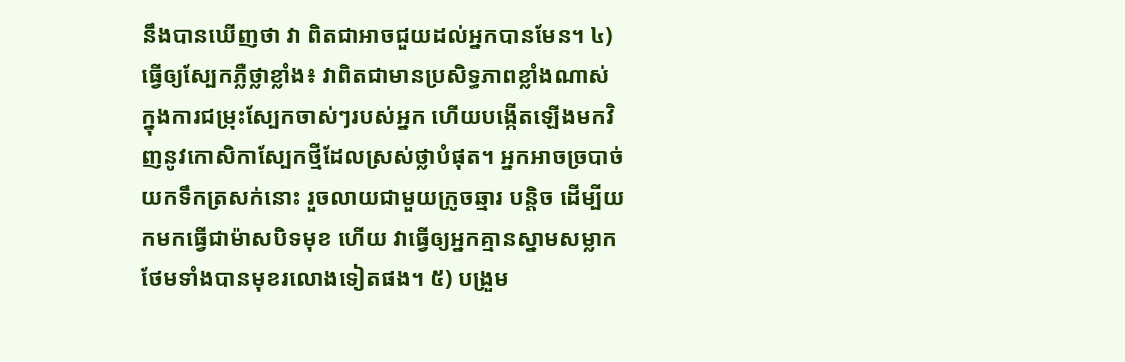នឹងបានឃើញថា វា ពិតជាអាចជួយដល់អ្នកបានមែន។ ៤) ធ្វើឲ្យស្បែកភ្លឺថ្លាខ្លាំង៖ វាពិតជាមានប្រសិទ្ធភាពខ្លាំងណាស់ ក្នុងការជម្រុះស្បែកចាស់ៗរបស់អ្នក ហើយបង្កើតឡើងមកវិញនូវកោសិកាស្បែកថ្មីដែលស្រស់ថ្លាបំផុត។ អ្នកអាចច្របាច់ យកទឹកត្រសក់នោះ រួចលាយជាមួយក្រូចឆ្មារ បន្តិច ដើម្បីយកមកធ្វើជាម៉ាសបិទមុខ ហើយ វាធ្វើឲ្យអ្នកគ្មានស្នាមសម្លាក ថែមទាំងបានមុខរលោងទៀតផង។ ៥) បង្រួម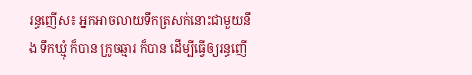រន្ធញើស៖ អ្នកអាចលាយទឹកត្រសក់នោះជាមួយនឹង ទឹកឃ្មុំ ក៏បាន ក្រូចឆ្មារ ក៏បាន ដើម្បីធ្វើឲ្យរន្ធញើ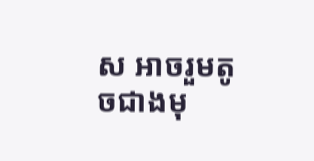ស អាចរួមតូចជាងមុ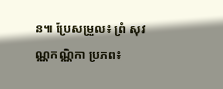ន៕ ប្រែសម្រួល៖ ព្រំ សុវណ្ណកណ្ណិកា ប្រភព៖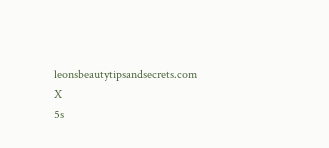leonsbeautytipsandsecrets.com
X
5s